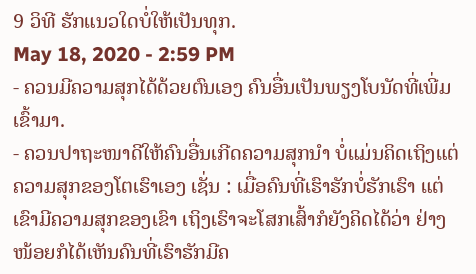9 ວິທີ ຮັກແນວໃດບໍ່ໃຫ້ເປັນທຸກ.
May 18, 2020 - 2:59 PM
- ຄວນມີຄວາມສຸກໄດ້ດ້ວຍຕົນເອງ ຄົນອື່ນເປັນພຽງໂບນັດທີ່ເພີ່ມເຂົ້າມາ.
- ຄວນປາຖະໜາດີໃຫ້ຄົນອື່ນເກີດຄວາມສຸກນຳ ບໍ່ແມ່ນຄິດເຖິງແຕ່ຄວາມສຸກຂອງໂຕເຮົາເອງ ເຊັ່ນ : ເມື່ອຄົນທີ່ເຮົາຮັກບໍ່ຮັກເຮົາ ແຕ່ເຂົາມີຄວາມສຸກຂອງເຂົາ ເຖິງເຮົາຈະໂສກເສົ້າກໍຍັງຄິດໄດ້ວ່າ ຢ່າງໜ້ອຍກໍໄດ້ເຫັນຄົນທີ່ເຮົາຮັກມີຄ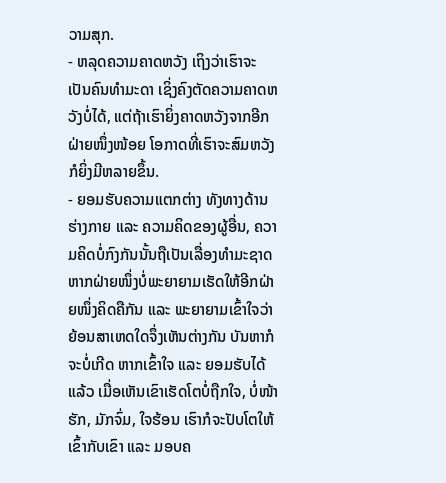ວາມສຸກ.
- ຫລຸດຄວາມຄາດຫວັງ ເຖິງວ່າເຮົາຈະເປັນຄົນທຳມະດາ ເຊິ່ງຄົງຕັດຄວາມຄາດຫວັງບໍ່ໄດ້, ແຕ່ຖ້າເຮົາຍິ່ງຄາດຫວັງຈາກອີກຝ່າຍໜຶ່ງໜ້ອຍ ໂອກາດທີ່ເຮົາຈະສົມຫວັງກໍຍິ່ງມີຫລາຍຂຶ້ນ.
- ຍອມຮັບຄວາມແຕກຕ່າງ ທັງທາງດ້ານຮ່າງກາຍ ແລະ ຄວາມຄິດຂອງຜູ້ອື່ນ, ຄວາມຄິດບໍ່ກົງກັນນັ້ນຖືເປັນເລື່ອງທຳມະຊາດ ຫາກຝ່າຍໜຶ່ງບໍ່ພະຍາຍາມເຮັດໃຫ້ອີກຝ່າຍໜຶ່ງຄິດຄືກັນ ແລະ ພະຍາຍາມເຂົ້າໃຈວ່າຍ້ອນສາເຫດໃດຈຶ່ງເຫັນຕ່າງກັນ ບັນຫາກໍຈະບໍ່ເກີດ ຫາກເຂົ້າໃຈ ແລະ ຍອມຮັບໄດ້ແລ້ວ ເມື່ອເຫັນເຂົາເຮັດໂຕບໍ່ຖືກໃຈ, ບໍ່ໜ້າຮັກ, ມັກຈົ່ມ, ໃຈຮ້ອນ ເຮົາກໍຈະປັບໂຕໃຫ້ເຂົ້າກັບເຂົາ ແລະ ມອບຄ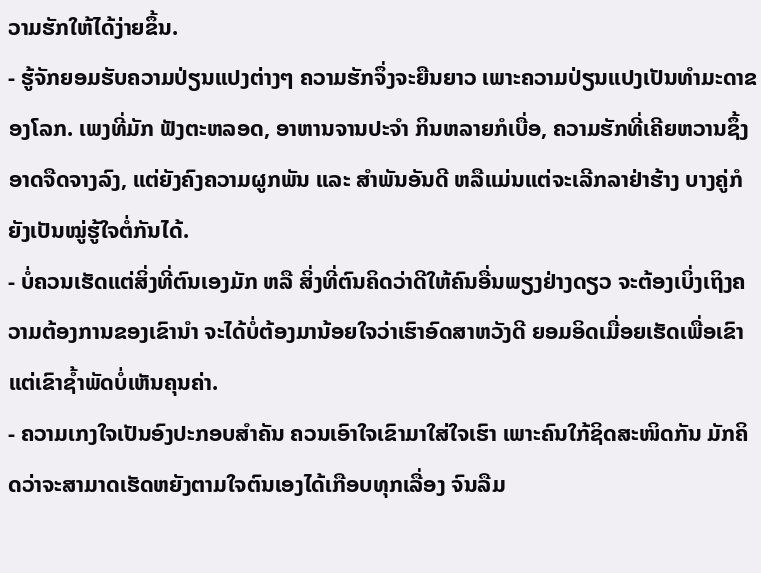ວາມຮັກໃຫ້ໄດ້ງ່າຍຂຶ້ນ.
- ຮູ້ຈັກຍອມຮັບຄວາມປ່ຽນແປງຕ່າງໆ ຄວາມຮັກຈຶ່ງຈະຍືນຍາວ ເພາະຄວາມປ່ຽນແປງເປັນທຳມະດາຂອງໂລກ. ເພງທີ່ມັກ ຟັງຕະຫລອດ, ອາຫານຈານປະຈຳ ກິນຫລາຍກໍເບື່ອ, ຄວາມຮັກທີ່ເຄີຍຫວານຊຶ້ງອາດຈືດຈາງລົງ, ແຕ່ຍັງຄົງຄວາມຜູກພັນ ແລະ ສຳພັນອັນດີ ຫລືແມ່ນແຕ່ຈະເລີກລາຢ່າຮ້າງ ບາງຄູ່ກໍຍັງເປັນໝູ່ຮູ້ໃຈຕໍ່ກັນໄດ້.
- ບໍ່ຄວນເຮັດແຕ່ສິ່ງທີ່ຕົນເອງມັກ ຫລື ສິ່ງທີ່ຕົນຄິດວ່າດີໃຫ້ຄົນອື່ນພຽງຢ່າງດຽວ ຈະຕ້ອງເບິ່ງເຖິງຄວາມຕ້ອງການຂອງເຂົານຳ ຈະໄດ້ບໍ່ຕ້ອງມານ້ອຍໃຈວ່າເຮົາອົດສາຫວັງດີ ຍອມອິດເມື່ອຍເຮັດເພື່ອເຂົາ ແຕ່ເຂົາຊ້ຳພັດບໍ່ເຫັນຄຸນຄ່າ.
- ຄວາມເກງໃຈເປັນອົງປະກອບສຳຄັນ ຄວນເອົາໃຈເຂົາມາໃສ່ໃຈເຮົາ ເພາະຄົນໃກ້ຊິດສະໜິດກັນ ມັກຄິດວ່າຈະສາມາດເຮັດຫຍັງຕາມໃຈຕົນເອງໄດ້ເກືອບທຸກເລື່ອງ ຈົນລືມ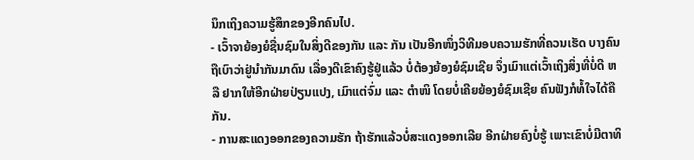ນຶກເຖິງຄວາມຮູ້ສຶກຂອງອີກຄົນໄປ.
- ເວົ້າຈາຍ້ອງຍໍຊື່ນຊົມໃນສິ່ງດີຂອງກັນ ແລະ ກັນ ເປັນອີກໜຶ່ງວິທີມອບຄວາມຮັກທີ່ຄວນເຮັດ ບາງຄົນຖືເບົາວ່າຢູ່ນຳກັນມາດົນ ເລື່ອງດີເຂົາຄົງຮູ້ຢູ່ແລ້ວ ບໍ່ຕ້ອງຍ້ອງຍໍຊົມເຊີຍ ຈຶ່ງເມົາແຕ່ເວົ້າເຖິງສິ່ງທີ່ບໍ່ດີ ຫລື ຢາກໃຫ້ອີກຝ່າຍປ່ຽນແປງ, ເມົາແຕ່ຈົ່ມ ແລະ ຕຳໜິ ໂດຍບໍ່ເຄີຍຍ້ອງຍໍຊົມເຊີຍ ຄົນຟັງກໍທໍ້ໃຈໄດ້ຄືກັນ.
- ການສະແດງອອກຂອງຄວາມຮັກ ຖ້າຮັກແລ້ວບໍ່ສະແດງອອກເລີຍ ອີກຝ່າຍຄົງບໍ່ຮູ້ ເພາະເຂົາບໍ່ມີຕາທິ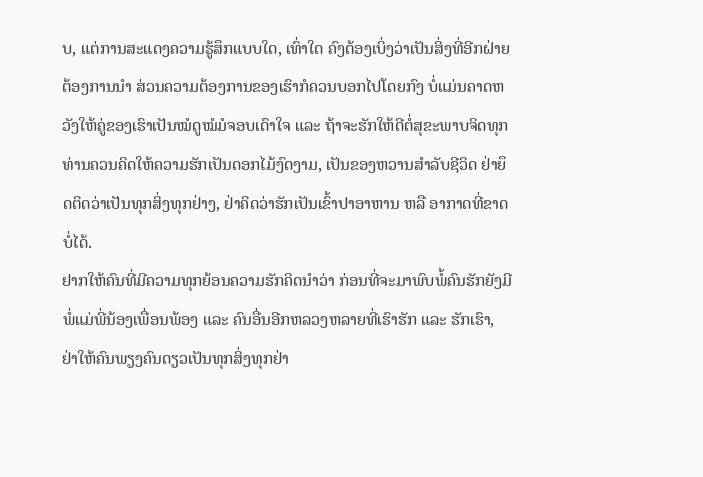ບ, ແຕ່ການສະແດງຄວາມຮູ້ສຶກແບບໃດ, ເທົ່າໃດ ຄົງຕ້ອງເບິ່ງວ່າເປັນສິ່ງທີ່ອີກຝ່າຍຕ້ອງການນຳ ສ່ວນຄວາມຕ້ອງການຂອງເຮົາກໍຄວນບອກໄປໂດຍກົງ ບໍ່ແມ່ນຄາດຫວັງໃຫ້ຄູ່ຂອງເຮົາເປັນໝໍດູໝໍມໍຈອບເດົາໃຈ ແລະ ຖ້າຈະຮັກໃຫ້ດີຕໍ່ສຸຂະພາບຈິດທຸກທ່ານຄວນຄິດໃຫ້ຄວາມຮັກເປັນດອກໄມ້ງົດງາມ, ເປັນຂອງຫວານສຳລັບຊີວິດ ຢ່າຍຶດຕິດວ່າເປັນທຸກສິ່ງທຸກຢ່າງ, ຢ່າຄິດວ່າຮັກເປັນເຂົ້າປາອາຫານ ຫລື ອາກາດທີ່ຂາດບໍ່ໄດ້.
ຢາກໃຫ້ຄົນທີ່ມີຄວາມທຸກຍ້ອນຄວາມຮັກຄິດນຳວ່າ ກ່ອນທີ່ຈະມາພົບພໍ້ຄົນຮັກຍັງມີພໍ່ແມ່ພີ່ນ້ອງເພື່ອນພ້ອງ ແລະ ຄົນອື່ນອີກຫລວງຫລາຍທີ່ເຮົາຮັກ ແລະ ຮັກເຮົາ, ຢ່າໃຫ້ຄົນພຽງຄົນດຽວເປັນທຸກສິ່ງທຸກຢ່າ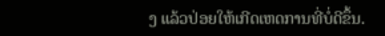ງ ແລ້ວປ່ອຍໃຫ້ເກີດເຫດການທີ່ບໍ່ດີຂຶ້ນ.